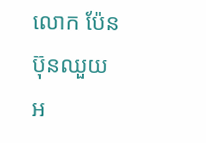លោក ប៉ែន ប៊ុនឈួយ អ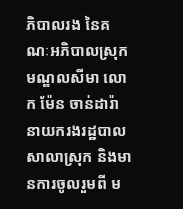ភិបាលរង នៃគណៈអភិបាលស្រុកមណ្ឌលសីមា លោក ម៉ែន ចាន់ដារ៉ា នាយករងរដ្ឋបាលសាលាស្រុក និងមានការចូលរួមពី ម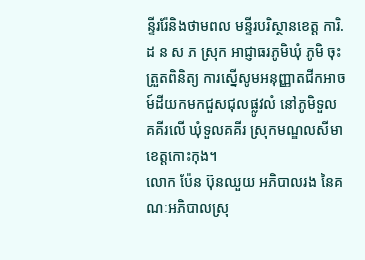ន្ទីររ៉ែនិងថាមពល មន្ទីរបរិស្ថានខេត្ត ការិ.ដ ន ស ភ ស្រុក អាជ្ញាធរភូមិឃុំ ភូមិ ចុះត្រួតពិនិត្យ ការស្នើសូមអនុញ្ញាតជីកអាចម៍ដីយកមកជួសជុលផ្លូវលំ នៅភូមិទួលគគីរលើ ឃុំទួលគគីរ ស្រុកមណ្ឌលសីមា ខេត្តកោះកុង។
លោក ប៉ែន ប៊ុនឈួយ អភិបាលរង នៃគណៈអភិបាលស្រុ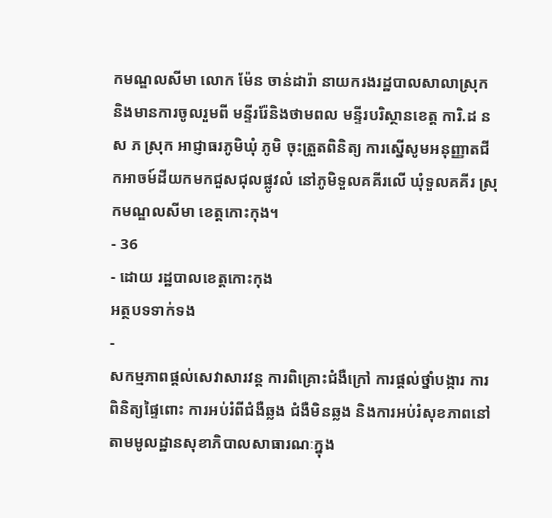កមណ្ឌលសីមា លោក ម៉ែន ចាន់ដារ៉ា នាយករងរដ្ឋបាលសាលាស្រុក និងមានការចូលរួមពី មន្ទីររ៉ែនិងថាមពល មន្ទីរបរិស្ថានខេត្ត ការិ.ដ ន ស ភ ស្រុក អាជ្ញាធរភូមិឃុំ ភូមិ ចុះត្រួតពិនិត្យ ការស្នើសូមអនុញ្ញាតជីកអាចម៍ដីយកមកជួសជុលផ្លូវលំ នៅភូមិទួលគគីរលើ ឃុំទួលគគីរ ស្រុកមណ្ឌលសីមា ខេត្តកោះកុង។
- 36
- ដោយ រដ្ឋបាលខេត្តកោះកុង
អត្ថបទទាក់ទង
-
សកម្មភាពផ្ដល់សេវាសារវន្ត ការពិគ្រោះជំងឺក្រៅ ការផ្ដល់ថ្នាំបង្ការ ការពិនិត្យផ្ទៃពោះ ការអប់រំពីជំងឺឆ្លង ជំងឺមិនឆ្លង និងការអប់រំសុខភាពនៅតាមមូលដ្ឋានសុខាភិបាលសាធារណៈក្នុង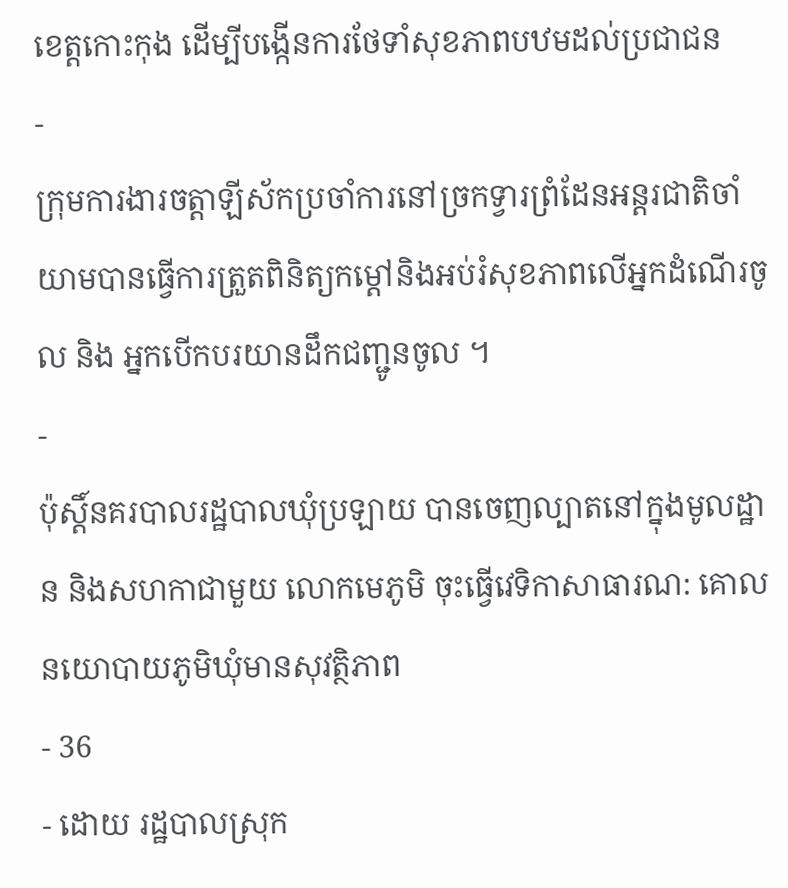ខេត្តកោះកុង ដើម្បីបង្កើនការថែទាំសុខភាពបឋមដល់ប្រជាជន
-
ក្រុមការងារចត្តាឡីស័កប្រចាំការនៅច្រកទ្វារព្រំដែនអន្ដរជាតិចាំយាមបានធ្វើការត្រួតពិនិត្យកម្ដៅនិងអប់រំសុខភាពលើអ្នកដំណើរចូល និង អ្នកបើកបរយានដឹកជញ្ជូនចូល ។
-
ប៉ុស្តិ៍នគរបាលរដ្ឋបាលឃុំប្រឡាយ បានចេញល្បាតនៅក្នុងមូលដ្ឋាន និងសហកាជាមួយ លោកមេភូមិ ចុះធ្វើវេទិកាសាធារណ: គោលនយោបាយភូមិឃុំមានសុវត្ថិភាព
- 36
- ដោយ រដ្ឋបាលស្រុក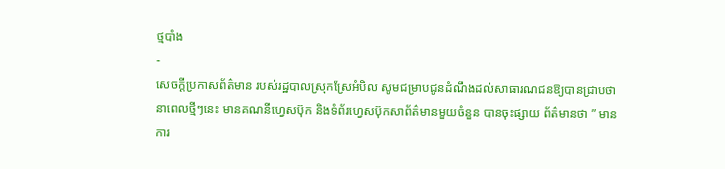ថ្មបាំង
-
សេចក្តីប្រកាសព័ត៌មាន របស់រដ្ឋបាលស្រុកស្រែអំបិល សូមជម្រាបជូនដំណឹងដល់សាធារណជនឱ្យបានជ្រាបថា នាពេលថ្មីៗនេះ មានគណនីហ្វេសប៊ុក និងទំព័រហ្វេសប៊ុកសាព័ត៌មានមួយចំនួន បានចុះផ្សាយ ព័ត៌មានថា ” មានការ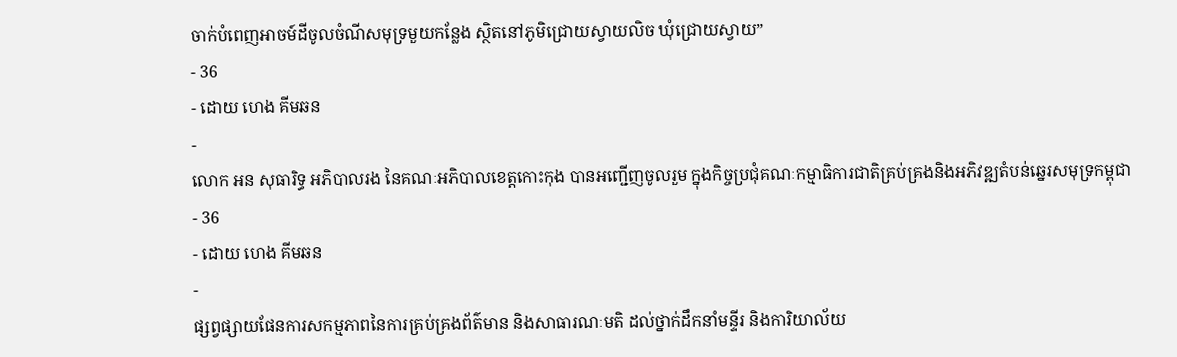ចាក់បំពេញអាចម៍ដីចូលចំណីសមុទ្រមួយកន្លែង ស្ថិតនៅភូមិជ្រោយស្វាយលិច ឃុំជ្រោយស្វាយ”
- 36
- ដោយ ហេង គីមឆន
-
លោក អន សុធារិទ្ធ អភិបាលរង នៃគណៈអភិបាលខេត្តកោះកុង បានអញ្ជើញចូលរួម ក្នុងកិច្ចប្រជុំគណៈកម្មាធិការជាតិគ្រប់គ្រងនិងអភិវឌ្ឍតំបន់ឆ្នេរសមុទ្រកម្ពុជា
- 36
- ដោយ ហេង គីមឆន
-
ផ្សព្វផ្សាយផែនការសកម្មភាពនៃការគ្រប់គ្រងព័ត៌មាន និងសាធារណៈមតិ ដល់ថ្នាក់ដឹកនាំមន្ទីរ និងការិយាល័យ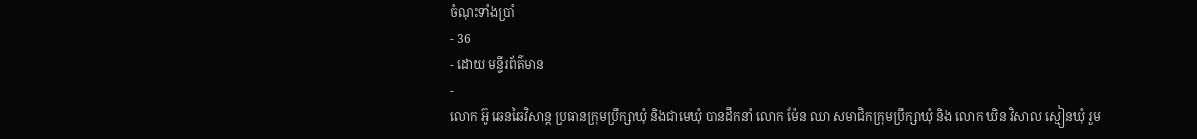ចំណុះទាំងប្រាំ
- 36
- ដោយ មន្ទីរព័ត៌មាន
-
លោក អ៊ូ ឆេនឆៃវិសាន្ដ ប្រធានក្រុមប្រឹក្សាឃុំ និងជាមេឃុំ បានដឹកនាំ លោក ម៉ែន ឈា សមាជិកក្រុមប្រឹក្សាឃុំ និង លោក ឃិន វិសាល ស្មៀនឃុំ រួម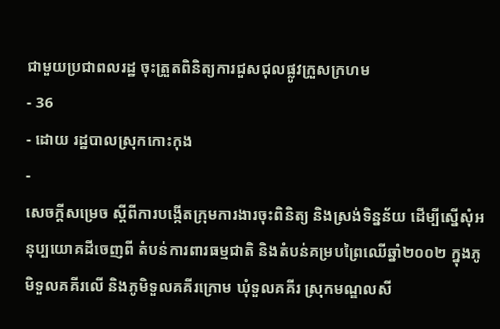ជាមួយប្រជាពលរដ្ឋ ចុះត្រួតពិនិត្យការជួសជុលផ្លូវក្រួសក្រហម
- 36
- ដោយ រដ្ឋបាលស្រុកកោះកុង
-
សេចក្តីសម្រេច ស្តីពីការបង្កើតក្រុមការងារចុះពិនិត្យ និងស្រង់ទិន្នន័យ ដើម្បីស្នើសុំអនុប្បយោគដីចេញពី តំបន់ការពារធម្មជាតិ និងតំបន់គម្របព្រៃឈើឆ្នាំ២០០២ ក្នុងភូមិទួលគគីរលើ និងភូមិទួលគគីរក្រោម ឃុំទួលគគីរ ស្រុកមណ្ឌលសី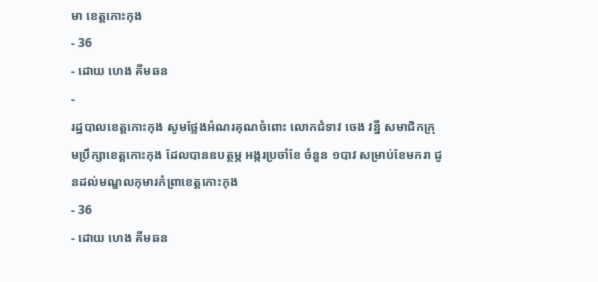មា ខេត្តកោះកុង
- 36
- ដោយ ហេង គីមឆន
-
រដ្ឋបាលខេត្តកោះកុង សូមថ្លែងអំណរគុណចំពោះ លោកជំទាវ ចេង វន្នី សមាជិកក្រុមប្រឹក្សាខេត្តកោះកុង ដែលបានឧបត្ថម្ភ អង្ករប្រចាំខែ ចំនួន ១បាវ សម្រាប់ខែមករា ជូនដល់មណ្ឌលកុមារកំព្រាខេត្តកោះកុង
- 36
- ដោយ ហេង គីមឆន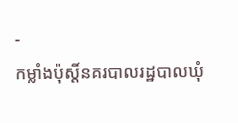-
កម្លាំងប៉ុស្តិ៍នគរបាលរដ្ឋបាលឃុំ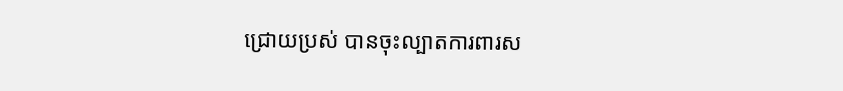ជ្រោយប្រស់ បានចុះល្បាតការពារស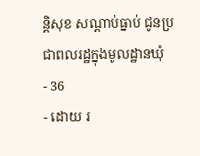ន្តិសុខ សណ្តាប់ធ្នាប់ ជូនប្រជាពលរដ្ឋក្នុងមូលដ្ឋានឃុំ
- 36
- ដោយ រ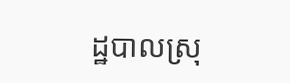ដ្ឋបាលស្រុ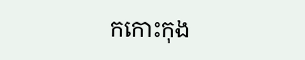កកោះកុង